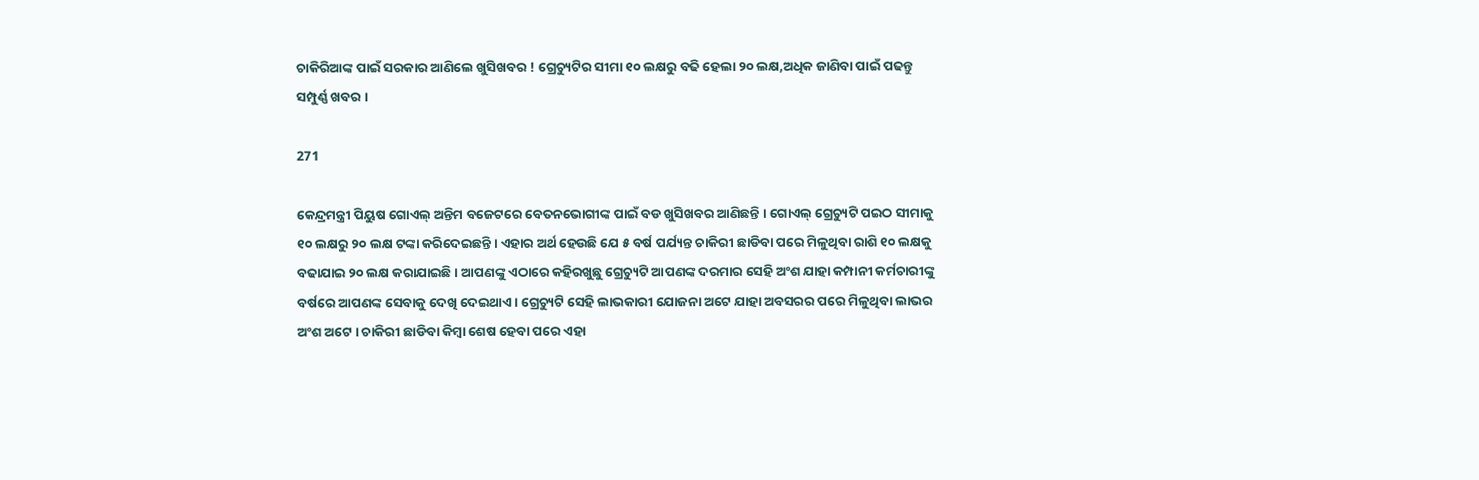ଚାକିରିଆଙ୍କ ପାଇଁ ସରକାର ଆଣିଲେ ଖୁସିଖବର ! ଗ୍ରେଚ୍ୟୁଟିର ସୀମା ୧୦ ଲକ୍ଷରୁ ବଢି ହେଲା ୨୦ ଲକ୍ଷ,ଅଧିକ ଜାଣିବା ପାଇଁ ପଢନ୍ତୁ ସମ୍ପୁର୍ଣ୍ଣ ଖବର ।

271

କେନ୍ଦ୍ରମନ୍ତ୍ରୀ ପିୟୁଷ ଗୋଏଲ୍ ଅନ୍ତିମ ବଜେଟରେ ବେତନଭୋଗୀଙ୍କ ପାଇଁ ବଡ ଖୁସିଖବର ଆଣିଛନ୍ତି । ଗୋଏଲ୍ ଗ୍ରେଚ୍ୟୁଟି ପଇଠ ସୀମାକୁ ୧୦ ଲକ୍ଷରୁ ୨୦ ଲକ୍ଷ ଟଙ୍କା କରିଦେଇଛନ୍ତି । ଏହାର ଅର୍ଥ ହେଉଛି ଯେ ୫ ବର୍ଷ ପର୍ଯ୍ୟନ୍ତ ଚାକିରୀ ଛାଡିବା ପରେ ମିଳୁଥିବା ରାଶି ୧୦ ଲକ୍ଷକୁ ବଢାଯାଇ ୨୦ ଲକ୍ଷ କରାଯାଇଛି । ଆପଣଙ୍କୁ ଏଠାରେ କହିରଖୁଛୁ ଗ୍ରେଚ୍ୟୁଟି ଆପଣଙ୍କ ଦରମାର ସେହି ଅଂଶ ଯାହା କମ୍ପାନୀ କର୍ମଚାରୀଙ୍କୁ ବର୍ଷରେ ଆପଣଙ୍କ ସେବାକୁ ଦେଖି ଦେଇଥାଏ । ଗ୍ରେଚ୍ୟୁଟି ସେହି ଲାଭକାରୀ ଯୋଜନା ଅଟେ ଯାହା ଅବସରର ପରେ ମିଳୁଥିବା ଲାଭର ଅଂଶ ଅଟେ । ଚାକିରୀ ଛାଡିବା କିମ୍ବା ଶେଷ ହେବା ପରେ ଏହା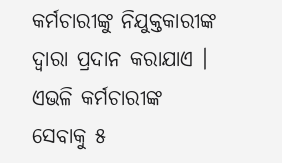କର୍ମଚାରୀଙ୍କୁ ନିଯୁକ୍ତକାରୀଙ୍କ ଦ୍ୱାରା ପ୍ରଦାନ କରାଯାଏ । ଏଭଳି କର୍ମଚାରୀଙ୍କ ସେବାକୁ ୫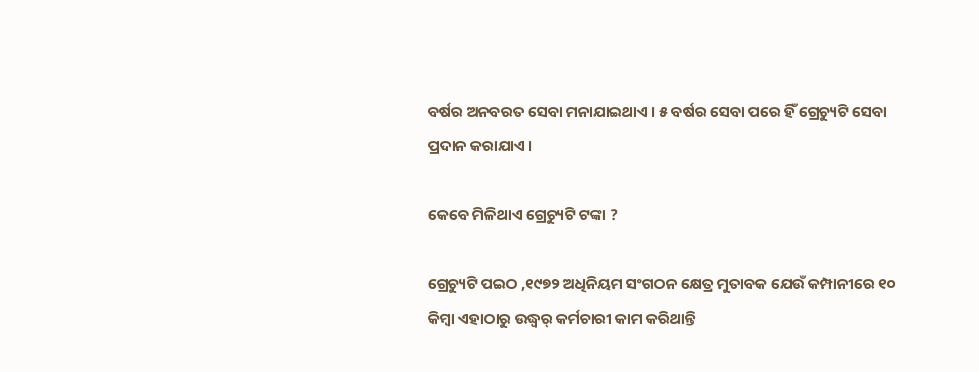ବର୍ଷର ଅନବରତ ସେବା ମନାଯାଇଥାଏ । ୫ ବର୍ଷର ସେବା ପରେ ହିଁ ଗ୍ରେଚ୍ୟୁଟି ସେବା ପ୍ରଦାନ କରାଯାଏ ।

କେବେ ମିଳିଥାଏ ଗ୍ରେଚ୍ୟୁଟି ଟଙ୍କା ?

ଗ୍ରେଚ୍ୟୁଟି ପଇଠ ,୧୯୭୨ ଅଧିନିୟମ ସଂଗଠନ କ୍ଷେତ୍ର ମୁତାବକ ଯେଉଁ କମ୍ପାନୀରେ ୧୦ କିମ୍ବା ଏହାଠାରୁ ଉଦ୍ଧ୍ୱର୍ କର୍ମଚାରୀ କାମ କରିଥାନ୍ତି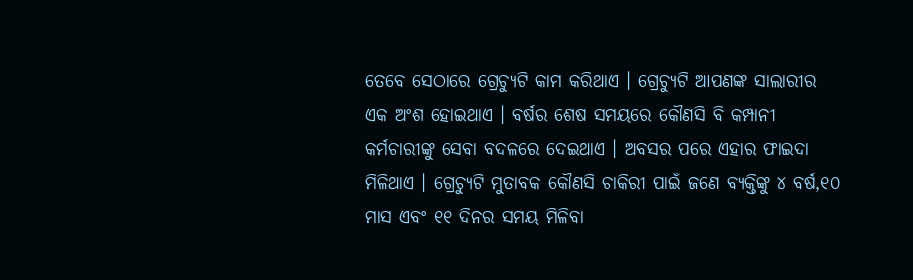ତେବେ ସେଠାରେ ଗ୍ରେଚ୍ୟୁଟି କାମ କରିଥାଏ । ଗ୍ରେଚ୍ୟୁଟି ଆପଣଙ୍କ ସାଲାରୀର ଏକ ଅଂଶ ହୋଇଥାଏ । ବର୍ଷର ଶେଷ ସମୟରେ କୌଣସି ବି କମ୍ପାନୀ କର୍ମଚାରୀଙ୍କୁ ସେବା ବଦଳରେ ଦେଇଥାଏ । ଅବସର ପରେ ଏହାର ଫାଇଦା ମିଳିଥାଏ । ଗ୍ରେଚ୍ୟୁଟି ମୁତାବକ କୌଣସି ଚାକିରୀ ପାଇଁ ଜଣେ ବ୍ୟକ୍ତିଙ୍କୁ ୪ ବର୍ଷ,୧୦ ମାସ ଏବଂ ୧୧ ଦିନର ସମୟ ମିଳିବା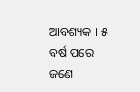ଆବଶ୍ୟକ । ୫ ବର୍ଷ ପରେ ଜଣେ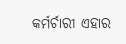କର୍ମର୍ଚାରୀ ଏହାର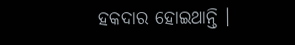ହକଦାର ହୋଇଥାନ୍ତି ।